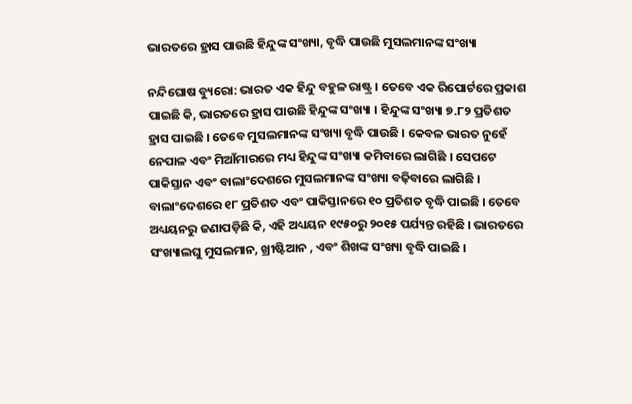ଭାରତରେ ହ୍ରାସ ପାଉଛି ହିନ୍ଦୁଙ୍କ ସଂଖ୍ୟା, ବୃଦ୍ଧି ପାଉଛି ମୁସଲମାନଙ୍କ ସଂଖ୍ୟା

ନନ୍ଦିଘୋଷ ବ୍ୟୁରୋ: ଭାରତ ଏକ ହିନ୍ଦୁ ବହୁଳ ରାଷ୍ଟ୍ର । ତେବେ ଏକ ରିପୋର୍ଟରେ ପ୍ରକାଶ ପାଇଛି କି, ଭାରତରେ ହ୍ରାସ ପାଉଛି ହିନ୍ଦୁଙ୍କ ସଂଖ୍ୟା । ହିନ୍ଦୁଙ୍କ ସଂଖ୍ୟା ୭.୮୨ ପ୍ରତିଶତ ହ୍ରାସ ପାଇଛି । ତେବେ ମୁସଲମାନଙ୍କ ସଂଖ୍ୟା ବୃଦ୍ଧି ପାଉଛି । କେବଳ ଭାରତ ନୁହେଁ ନେପାଳ ଏବଂ ମିଆଁମାରରେ ମଧ୍ୟ ହିନ୍ଦୁଙ୍କ ସଂଖ୍ୟା କମିବାରେ ଲାଗିଛି । ସେପଟେ ପାକିସ୍ତାନ ଏବଂ ବାଲାଂଦେଶରେ ମୁସଲମାନଙ୍କ ସଂଖ୍ୟା ବଢ଼ିବାରେ ଲାଗିଛି । ବାଲାଂଦେଶରେ ୧୮ ପ୍ରତିଶତ ଏବଂ ପାକିସ୍ତାନରେ ୧୦ ପ୍ରତିଶତ ବୃଦ୍ଧି ପାଇଛି । ତେବେ ଅଧ୍ୟୟନରୁ ଜଣାପଡ଼ିଛି କି, ଏହି ଅଧ୍ୟୟନ ୧୯୫୦ରୁ ୨୦୧୫ ପର୍ଯ୍ୟନ୍ତ ରହିଛି । ଭାରତରେ ସଂଖ୍ୟାଲଘୁ ମୁସଲମାନ, ଖ୍ରୀଷ୍ଟିଆନ , ଏବଂ ଶିଖଙ୍କ ସଂଖ୍ୟା ବୃଦ୍ଧି ପାଇଛି ।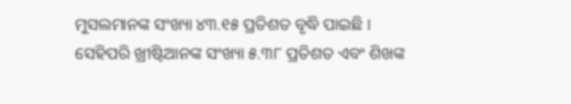ମୁସଲମାନଙ୍କ ସଂଖ୍ୟା ୪୩.୧୫ ପ୍ରତିଶତ ବୃଦ୍ଧି ପାଇଛି । ସେହିପରି ଖ୍ରୀଷ୍ଟିଆନଙ୍କ ସଂଖ୍ୟା ୫.୩୮ ପ୍ରତିଶତ ଏବଂ ଶିଖଙ୍କ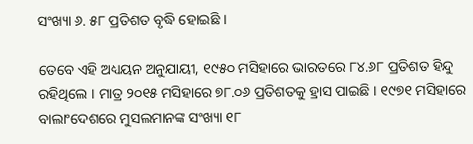ସଂଖ୍ୟା ୬. ୫୮ ପ୍ରତିଶତ ବୃଦ୍ଧି ହୋଇଛି ।

ତେବେ ଏହି ଅଧ୍ୟୟନ ଅନୁଯାୟୀ, ୧୯୫୦ ମସିହାରେ ଭାରତରେ ୮୪.୬୮ ପ୍ରତିଶତ ହିନ୍ଦୁ ରହିଥିଲେ । ମାତ୍ର ୨୦୧୫ ମସିହାରେ ୭୮.୦୬ ପ୍ରତିଶତକୁ ହ୍ରାସ ପାଇଛି । ୧୯୭୧ ମସିହାରେ ବାଲାଂଦେଶରେ ମୁସଲମାନଙ୍କ ସଂଖ୍ୟା ୧୮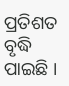ପ୍ରତିଶତ ବୃଦ୍ଧି ପାଇଛି ।